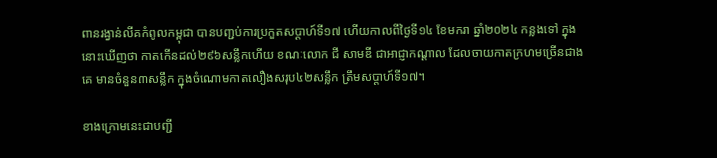ពានរង្វាន់លីគកំពូលកម្ពុជា បានបញ្ជប់ការប្រកួតសប្តាហ៍ទី១៧ ហើយកាលពីថ្ងៃទី១៤ ខែមករា ឆ្នាំ២០២៤ កន្លងទៅ ក្នុងនោះឃើញថា កាតកើនដល់២៩៦សន្លឹកហើយ ខណៈលោក ជី សាមឌី ជាអាជ្ញាកណ្តាល ដែលចាយកាតក្រហមច្រើនជាងគេ មានចំនួន៣សន្លឹក ក្នុងចំណោមកាតលឿងសរុប៤២សន្លឹក ត្រឹមសប្តាហ៍ទី១៧។

ខាងក្រោមនេះជាបញ្ជី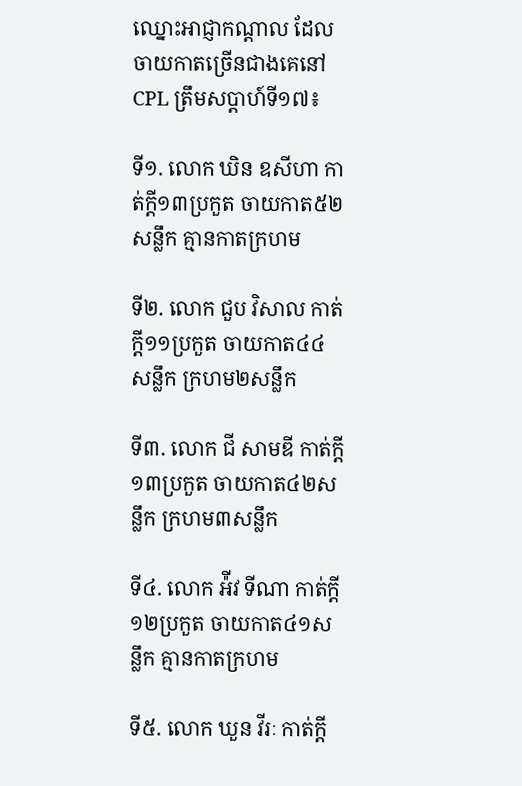ឈ្នោះអាជ្ញាកណ្តាល ដែលចាយកាតច្រើនជាងគេនៅ CPL ត្រឹមសប្តាហ៍ទី១៧៖

ទី១. លោក ឃិន ឧសីហា កាត់ក្តី១៣ប្រកួត ចាយកាត៥២សន្លឹក គ្មានកាតក្រហម

ទី២. លោក ជួប វិសាល កាត់ក្តី១១ប្រកួត ចាយកាត៤៤សន្លឹក ក្រហម២សន្លឹក

ទី៣. លោក ជី សាមឌី កាត់ក្តី១៣ប្រកួត ចាយកាត៤២សន្លឹក ក្រហម៣សន្លឹក

ទី៤. លោក អ៉ីវ ទីណា កាត់ក្តី១២ប្រកួត ចាយកាត៤១សន្លឹក គ្មានកាតក្រហម

ទី៥. លោក ឃួន វីរៈ កាត់ក្តី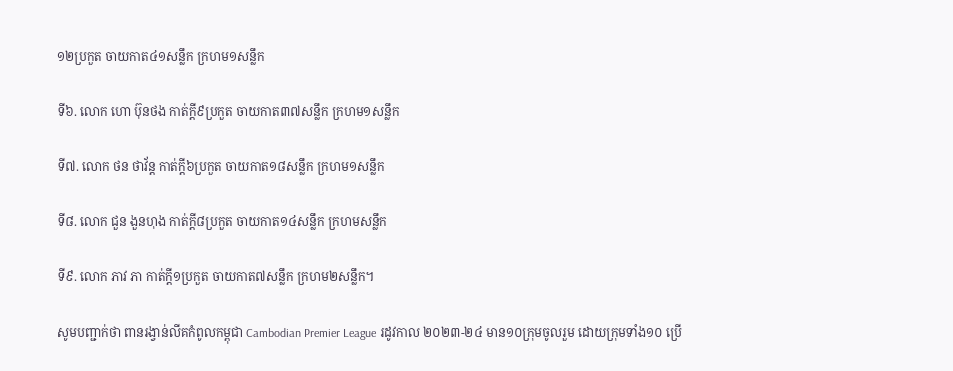១២ប្រកួត ចាយកាត៤១សន្លឹក ក្រហម១សន្លឹក

ទី៦. លោក ហោ ប៊ុនថង កាត់ក្តី៩ប្រកួត ចាយកាត៣៧សន្លឹក ក្រហម១សន្លឹក

ទី៧. លោក ថន ថាវ័ន្ត កាត់ក្តី៦ប្រកួត ចាយកាត១៨សន្លឹក ក្រហម១សន្លឹក

ទី៨. លោក ជួន ងួនហុង កាត់ក្តី៨ប្រកួត ចាយកាត១៤សន្លឹក ក្រហមសន្លឹក

ទី៩. លោក ភាវ ភា កាត់ក្តី១ប្រកួត ចាយកាត៧សន្លឹក ក្រហម២សន្លឹក។

សូមបញ្ជាក់ថា ពានរង្វាន់លីគកំពូលកម្ពុជា Cambodian Premier League រដូវកាល ២០២៣-២៤ មាន១០ក្រុមចូលរួម ដោយក្រុមទាំង១០ ប្រើ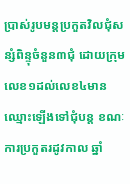ប្រាស់រូបមន្តប្រកួតវិលជុំសន្សំពិន្ទុចំនួន៣ជុំ ដោយក្រុមលេខ១ដល់លេខ៤មានឈ្មោះឡើងទៅជុំបន្ត ខណៈការប្រកួតរដូវកាល ឆ្នាំ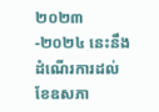២០២៣-២០២៤ នេះនឹងដំណើរការដល់ខែឧសភា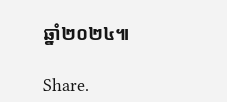ឆ្នាំ២០២៤៕

Share.